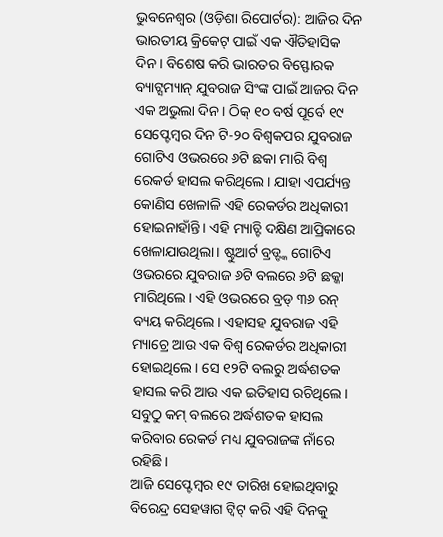ଭୁବନେଶ୍ୱର (ଓଡ଼ିଶା ରିପୋର୍ଟର): ଆଜିର ଦିନ ଭାରତୀୟ କ୍ରିକେଟ୍ ପାଇଁ ଏକ ଐତିହାସିକ ଦିନ। ବିଶେଷ କରି ଭାରତର ବିସ୍ଫୋରକ ବ୍ୟାଟ୍ସମ୍ୟାନ୍ ଯୁବରାଜ ସିଂଙ୍କ ପାଇଁ ଆଜର ଦିନ ଏକ ଅଭୁଲା ଦିନ। ଠିକ୍ ୧୦ ବର୍ଷ ପୂର୍ବେ ୧୯ ସେପ୍ଟେମ୍ବର ଦିନ ଟି-୨୦ ବିଶ୍ୱକପର ଯୁବରାଜ ଗୋଟିଏ ଓଭରରେ ୬ଟି ଛକା ମାରି ବିଶ୍ୱ ରେକର୍ଡ ହାସଲ କରିଥିଲେ। ଯାହା ଏପର୍ଯ୍ୟନ୍ତ କୋଣିସ ଖେଳାଳି ଏହି ରେକର୍ଡର ଅଧିକାରୀ ହୋଇନାହାଁନ୍ତି। ଏହି ମ୍ୟାଚ୍ଟି ଦକ୍ଷିଣ ଆପ୍ରିକାରେ ଖେଳାଯାଉଥିଲା। ଷ୍ଟୁଆର୍ଟ ବ୍ରଡ୍ଙ୍କ ଗୋଟିଏ ଓଭରରେ ଯୁବରାଜ ୬ଟି ବଲରେ ୬ଟି ଛକ୍କା ମାରିଥିଲେ। ଏହି ଓଭରରେ ବ୍ରଡ୍ ୩୬ ରନ୍ ବ୍ୟୟ କରିଥିଲେ। ଏହାସହ ଯୁବରାଜ ଏହି ମ୍ୟାଚ୍ରେ ଆଉ ଏକ ବିଶ୍ୱ ରେକର୍ଡର ଅଧିକାରୀ ହୋଇଥିଲେ। ସେ ୧୨ଟି ବଲରୁ ଅର୍ଦ୍ଧଶତକ ହାସଲ କରି ଆଉ ଏକ ଇତିହାସ ରଚିଥିଲେ। ସବୁଠୁ କମ୍ ବଲରେ ଅର୍ଦ୍ଧଶତକ ହାସଲ କରିବାର ରେକର୍ଡ ମଧ୍ୟ ଯୁବରାଜଙ୍କ ନାଁରେ ରହିଛି।
ଆଜି ସେପ୍ଟେମ୍ବର ୧୯ ତାରିଖ ହୋଇଥିବାରୁ ବିରେନ୍ଦ୍ର ସେହୱାଗ ଟ୍ୱିଟ୍ କରି ଏହି ଦିନକୁ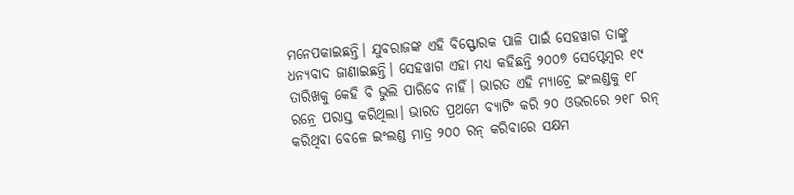ମନେପକାଇଛନ୍ତି। ଯୁବରାଜଙ୍କ ଏହି ବିସ୍ଫୋରକ ପାଳି ପାଇଁ ସେହୱାଗ ତାଙ୍କୁ ଧନ୍ୟବାଦ ଜାଣାଇଛନ୍ତି। ସେହୱାଗ ଏହା ମଧ୍ୟ କହିଛନ୍ତି ୨୦୦୭ ସେପ୍ଟେମ୍ବର ୧୯ ତାରିଖକୁ କେହି ବି ଭୁଲି ପାରିବେ ନାହିଁ। ଭାରତ ଏହି ମ୍ୟାଚ୍ରେ ଇଂଲଣ୍ଡକୁ ୧୮ ରନ୍ରେ ପରାସ୍ତ କରିଥିଲା। ଭାରତ ପ୍ରଥମେ ବ୍ୟାଟିଂ କରି ୨୦ ଓଭରରେ ୨୧୮ ରନ୍ କରିଥିବା ବେଳେ ଇଂଲଣ୍ଡ ମାତ୍ର ୨୦୦ ରନ୍ କରିବାରେ ସକ୍ଷମ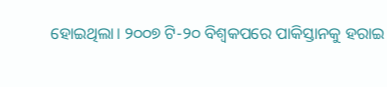ହୋଇଥିଲା। ୨୦୦୭ ଟି-୨୦ ବିଶ୍ୱକପରେ ପାକିସ୍ତାନକୁ ହରାଇ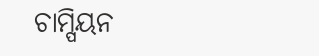ଚାମ୍ପିୟନ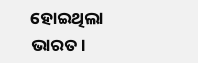ହୋଇଥିଲା ଭାରତ।